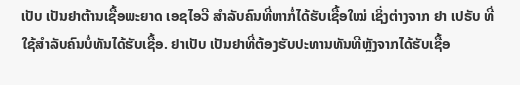ເປັບ ເປັນຢາຕ້ານເຊື້ອພະຍາດ ເອຊໄອວີ ສໍາລັບຄົນທີ່ຫາກໍ່ໄດ້ຮັບເຊື້ອໃໝ່ ເຊິ່ງຕ່າງຈາກ ຢາ ເປຣັບ ທີ່ໃຊ້ສໍາລັບຄົນບໍ່ທັນໄດ້ຮັບເຊື້ອ. ຢາເປັບ ເປັນຢາທີ່ຕ້ອງຮັບປະທານທັນທີຫຼັງຈາກໄດ້ຮັບເຊື້ອ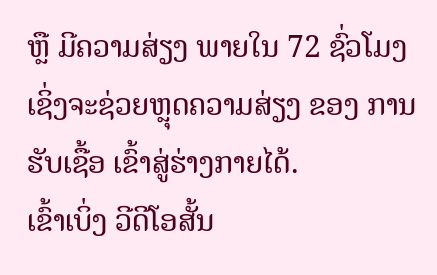ຫຼື ມີຄວາມສ່ຽງ ພາຍໃນ 72 ຊົ່ວໂມງ ເຊິ່ງຈະຊ່ວຍຫຼຸດຄວາມສ່ຽງ ຂອງ ການຮັບເຊື້ອ ເຂົ້າສູ່ຮ່າງກາຍໄດ້.
ເຂົ້າເບິ່ງ ວີດີໂອສັ້ນ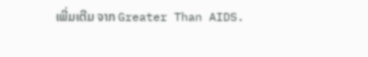ເພີ່ມເຕີມ ຈາກ Greater Than AIDS.